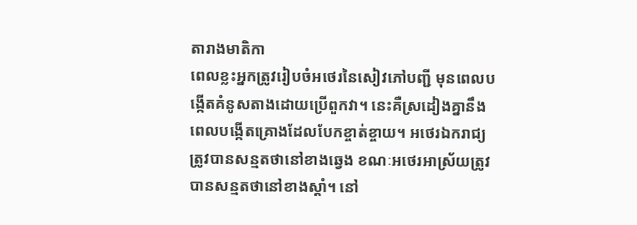តារាងមាតិកា
ពេលខ្លះអ្នកត្រូវរៀបចំអថេរនៃសៀវភៅបញ្ជី មុនពេលបង្កើតគំនូសតាងដោយប្រើពួកវា។ នេះគឺស្រដៀងគ្នានឹងពេលបង្កើតគ្រោងដែលបែកខ្ចាត់ខ្ចាយ។ អថេរឯករាជ្យត្រូវបានសន្មតថានៅខាងឆ្វេង ខណៈអថេរអាស្រ័យត្រូវបានសន្មតថានៅខាងស្ដាំ។ នៅ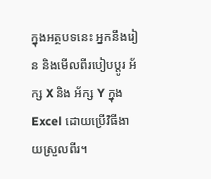ក្នុងអត្ថបទនេះ អ្នកនឹងរៀន និងមើលពីរបៀបប្តូរ អ័ក្ស X និង អ័ក្ស Y ក្នុង Excel ដោយប្រើវិធីងាយស្រួលពីរ។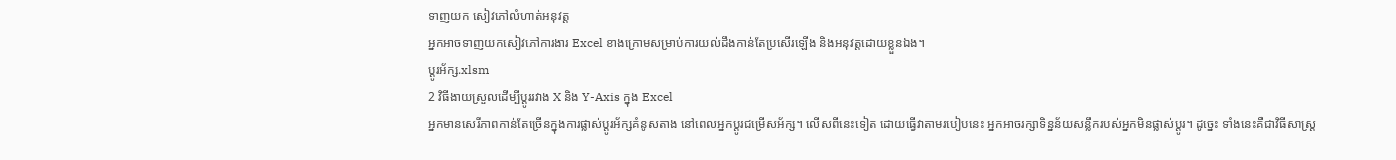ទាញយក សៀវភៅលំហាត់អនុវត្ត
អ្នកអាចទាញយកសៀវភៅការងារ Excel ខាងក្រោមសម្រាប់ការយល់ដឹងកាន់តែប្រសើរឡើង និងអនុវត្តដោយខ្លួនឯង។
ប្តូរអ័ក្ស.xlsm
2 វិធីងាយស្រួលដើម្បីប្តូររវាង X និង Y-Axis ក្នុង Excel
អ្នកមានសេរីភាពកាន់តែច្រើនក្នុងការផ្លាស់ប្តូរអ័ក្សគំនូសតាង នៅពេលអ្នកប្តូរជម្រើសអ័ក្ស។ លើសពីនេះទៀត ដោយធ្វើវាតាមរបៀបនេះ អ្នកអាចរក្សាទិន្នន័យសន្លឹករបស់អ្នកមិនផ្លាស់ប្តូរ។ ដូច្នេះ ទាំងនេះគឺជាវិធីសាស្រ្ត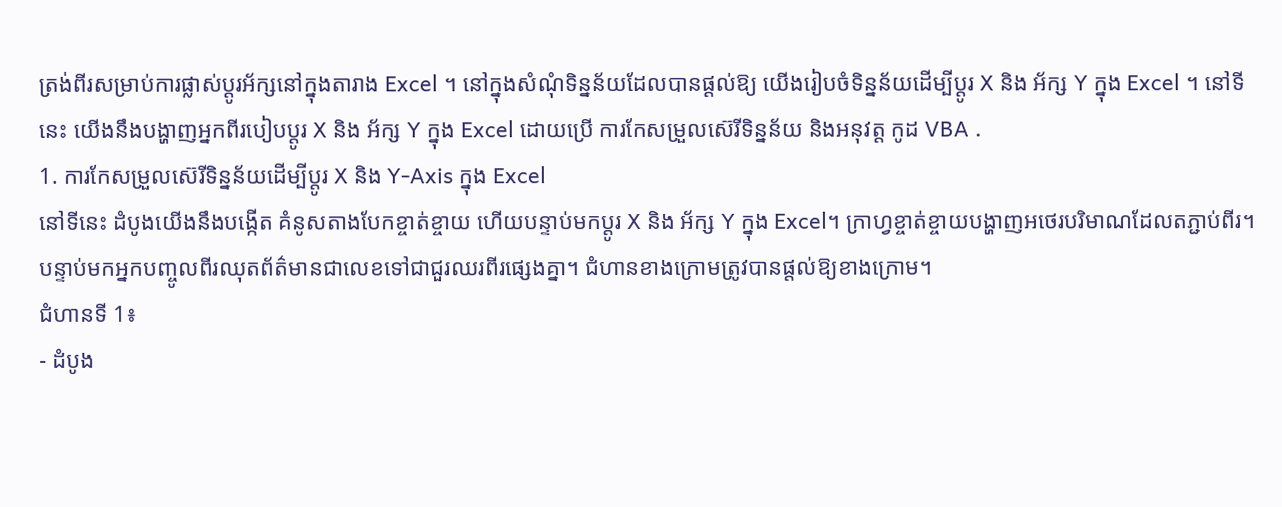ត្រង់ពីរសម្រាប់ការផ្លាស់ប្តូរអ័ក្សនៅក្នុងតារាង Excel ។ នៅក្នុងសំណុំទិន្នន័យដែលបានផ្តល់ឱ្យ យើងរៀបចំទិន្នន័យដើម្បីប្តូរ X និង អ័ក្ស Y ក្នុង Excel ។ នៅទីនេះ យើងនឹងបង្ហាញអ្នកពីរបៀបប្តូរ X និង អ័ក្ស Y ក្នុង Excel ដោយប្រើ ការកែសម្រួលស៊េរីទិន្នន័យ និងអនុវត្ត កូដ VBA .
1. ការកែសម្រួលស៊េរីទិន្នន័យដើម្បីប្តូរ X និង Y-Axis ក្នុង Excel
នៅទីនេះ ដំបូងយើងនឹងបង្កើត គំនូសតាងបែកខ្ចាត់ខ្ចាយ ហើយបន្ទាប់មកប្តូរ X និង អ័ក្ស Y ក្នុង Excel។ ក្រាហ្វខ្ចាត់ខ្ចាយបង្ហាញអថេរបរិមាណដែលតភ្ជាប់ពីរ។ បន្ទាប់មកអ្នកបញ្ចូលពីរឈុតព័ត៌មានជាលេខទៅជាជួរឈរពីរផ្សេងគ្នា។ ជំហានខាងក្រោមត្រូវបានផ្តល់ឱ្យខាងក្រោម។
ជំហានទី 1៖
- ដំបូង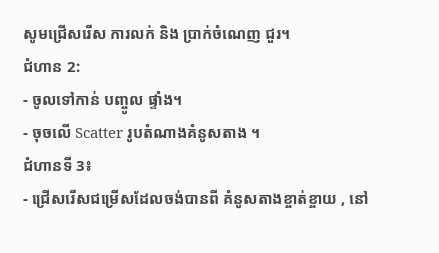សូមជ្រើសរើស ការលក់ និង ប្រាក់ចំណេញ ជួរ។
ជំហាន 2:
- ចូលទៅកាន់ បញ្ចូល ផ្ទាំង។
- ចុចលើ Scatter រូបតំណាងគំនូសតាង ។
ជំហានទី 3៖
- ជ្រើសរើសជម្រើសដែលចង់បានពី គំនូសតាងខ្ចាត់ខ្ចាយ , នៅ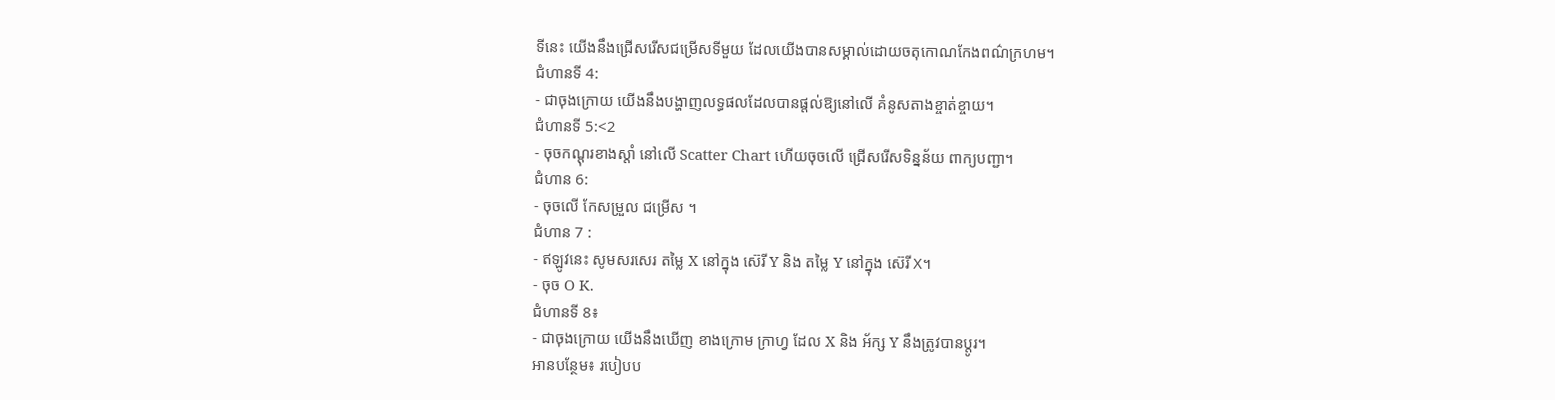ទីនេះ យើងនឹងជ្រើសរើសជម្រើសទីមួយ ដែលយើងបានសម្គាល់ដោយចតុកោណកែងពណ៌ក្រហម។
ជំហានទី 4:
- ជាចុងក្រោយ យើងនឹងបង្ហាញលទ្ធផលដែលបានផ្តល់ឱ្យនៅលើ គំនូសតាងខ្ចាត់ខ្ចាយ។
ជំហានទី 5:<2
- ចុចកណ្ដុរខាងស្ដាំ នៅលើ Scatter Chart ហើយចុចលើ ជ្រើសរើសទិន្នន័យ ពាក្យបញ្ជា។
ជំហាន 6:
- ចុចលើ កែសម្រួល ជម្រើស ។
ជំហាន 7 :
- ឥឡូវនេះ សូមសរសេរ តម្លៃ X នៅក្នុង ស៊េរី Y និង តម្លៃ Y នៅក្នុង ស៊េរី X។
- ចុច O K.
ជំហានទី 8៖
- ជាចុងក្រោយ យើងនឹងឃើញ ខាងក្រោម ក្រាហ្វ ដែល X និង អ័ក្ស Y នឹងត្រូវបានប្តូរ។
អានបន្ថែម៖ របៀបប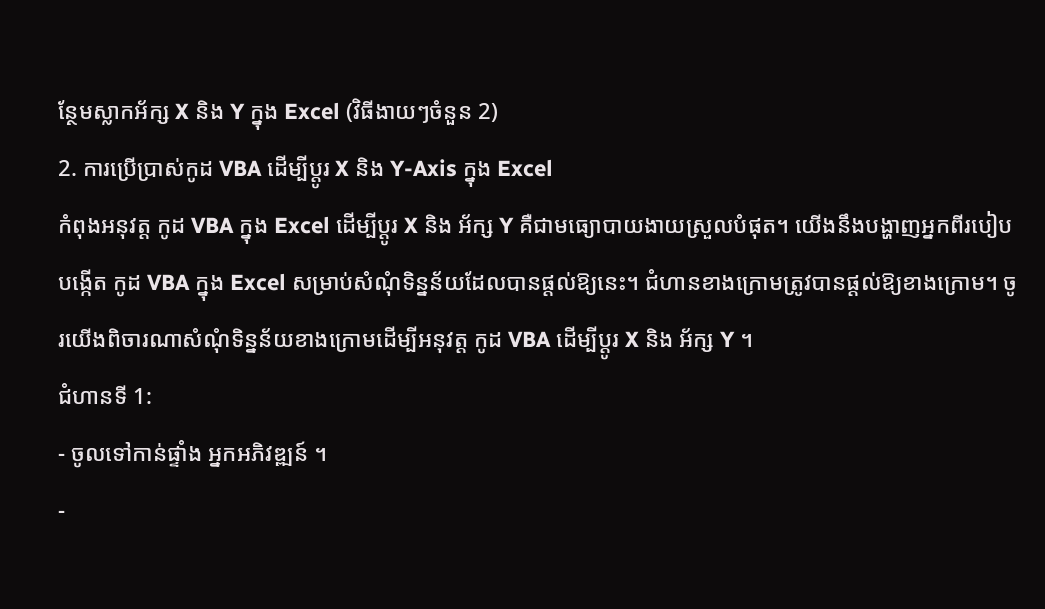ន្ថែមស្លាកអ័ក្ស X និង Y ក្នុង Excel (វិធីងាយៗចំនួន 2)
2. ការប្រើប្រាស់កូដ VBA ដើម្បីប្តូរ X និង Y-Axis ក្នុង Excel
កំពុងអនុវត្ត កូដ VBA ក្នុង Excel ដើម្បីប្តូរ X និង អ័ក្ស Y គឺជាមធ្យោបាយងាយស្រួលបំផុត។ យើងនឹងបង្ហាញអ្នកពីរបៀបបង្កើត កូដ VBA ក្នុង Excel សម្រាប់សំណុំទិន្នន័យដែលបានផ្តល់ឱ្យនេះ។ ជំហានខាងក្រោមត្រូវបានផ្តល់ឱ្យខាងក្រោម។ ចូរយើងពិចារណាសំណុំទិន្នន័យខាងក្រោមដើម្បីអនុវត្ត កូដ VBA ដើម្បីប្តូរ X និង អ័ក្ស Y ។
ជំហានទី 1:
- ចូលទៅកាន់ផ្ទាំង អ្នកអភិវឌ្ឍន៍ ។
-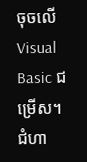ចុចលើ Visual Basic ជម្រើស។
ជំហា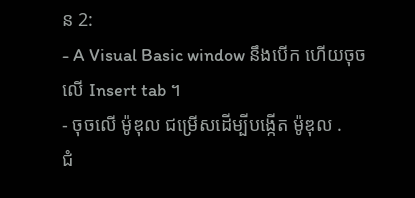ន 2:
- A Visual Basic window នឹងបើក ហើយចុចលើ Insert tab ។
- ចុចលើ ម៉ូឌុល ជម្រើសដើម្បីបង្កើត ម៉ូឌុល .
ជំ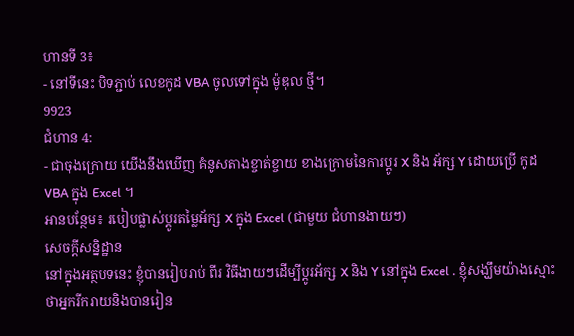ហានទី 3៖
- នៅទីនេះ បិទភ្ជាប់ លេខកូដ VBA ចូលទៅក្នុង ម៉ូឌុល ថ្មី។
9923
ជំហាន 4:
- ជាចុងក្រោយ យើងនឹងឃើញ គំនូសតាងខ្ចាត់ខ្ចាយ ខាងក្រោមនៃការប្តូរ X និង អ័ក្ស Y ដោយប្រើ កូដ VBA ក្នុង Excel ។
អានបន្ថែម៖ របៀបផ្លាស់ប្តូរតម្លៃអ័ក្ស X ក្នុង Excel (ជាមួយ ជំហានងាយៗ)
សេចក្តីសន្និដ្ឋាន
នៅក្នុងអត្ថបទនេះ ខ្ញុំបានរៀបរាប់ ពីរ វិធីងាយៗដើម្បីប្តូរអ័ក្ស X និង Y នៅក្នុង Excel . ខ្ញុំសង្ឃឹមយ៉ាងស្មោះថាអ្នករីករាយនិងបានរៀន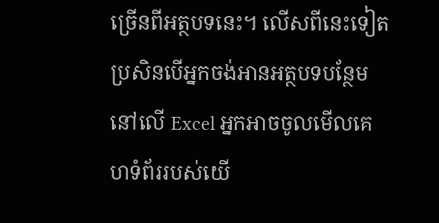ច្រើនពីអត្ថបទនេះ។ លើសពីនេះទៀត ប្រសិនបើអ្នកចង់អានអត្ថបទបន្ថែមនៅលើ Excel អ្នកអាចចូលមើលគេហទំព័ររបស់យើ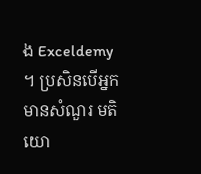ង Exceldemy ។ ប្រសិនបើអ្នកមានសំណួរ មតិយោ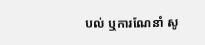បល់ ឬការណែនាំ សូ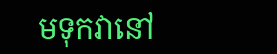មទុកវានៅ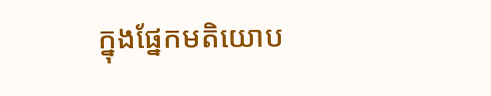ក្នុងផ្នែកមតិយោប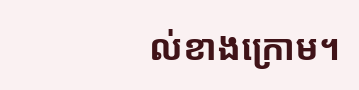ល់ខាងក្រោម។